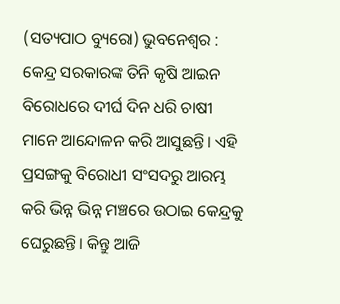(ସତ୍ୟପାଠ ବ୍ୟୁରୋ) ଭୁବନେଶ୍ୱର : କେନ୍ଦ୍ର ସରକାରଙ୍କ ତିନି କୃଷି ଆଇନ ବିରୋଧରେ ଦୀର୍ଘ ଦିନ ଧରି ଚାଷୀ ମାନେ ଆନ୍ଦୋଳନ କରି ଆସୁଛନ୍ତି। ଏହି ପ୍ରସଙ୍ଗକୁ ବିରୋଧୀ ସଂସଦରୁ ଆରମ୍ଭ କରି ଭିନ୍ନ ଭିନ୍ନ ମଞ୍ଚରେ ଉଠାଇ କେନ୍ଦ୍ରକୁ ଘେରୁଛନ୍ତି। କିନ୍ତୁ ଆଜି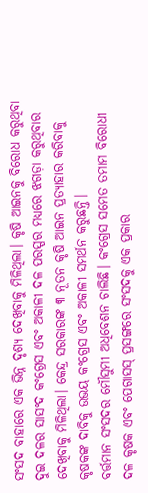ସଂସଦ ବାହାରେ ଏକ ଭିନ୍ନ ଦୃଶ୍ୟ ଦେଖିବାକୁ ମିଳିଥିଲା। କୃଷି ଆଇନକୁ ବିରୋଧ କରୁଥିବା ଦୁଇ ଦଳର ସାସଂଦ କଂଗ୍ରେସ ଏବଂ ଅକାଳୀ ଦଳ ପରସ୍ପର ମଧ୍ୟରେ ଝଗଡ଼ା କରୁଥିବାର ଦେଖିବାକୁ ମିଳିଥିଲା। କେନ୍ଦ୍ର ସରକାରଙ୍କ ୩ ନୂତନ କୃଷି ଆଇନ ପ୍ରତ୍ୟାହାର କରିବାକୁ କୃଷକଙ୍କ ଦାବିକୁ ଉଭୟ କଂଗ୍ରେସ ଏବଂ ଅକାଳୀ ସମର୍ଥନ କରୁଛନ୍ତି।
ବର୍ତ୍ତମାନ ସଂସଦର ମୌସୁମୀ ଅଧିବେଶନ ଚାଲିଛି। କଂଗ୍ରେସ ସମେତ ତମାମ ବିରୋଧୀ ଦଳ କୃଷକ ଏବଂ ପେଗାସସ୍ ପ୍ରସଙ୍ଗରେ ସଂସଦକୁ ଏକ ପ୍ରକାର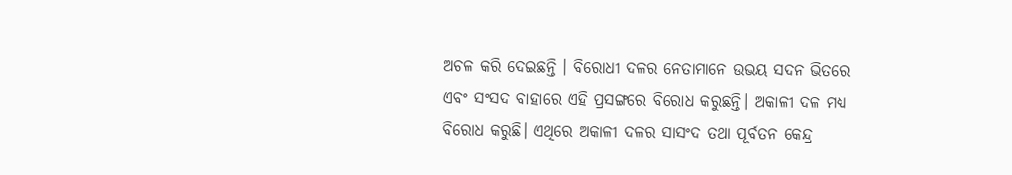ଅଚଳ କରି ଦେଇଛନ୍ତି । ବିରୋଧୀ ଦଳର ନେତାମାନେ ଉଭୟ ସଦନ ଭିତରେ ଏବଂ ସଂସଦ ବାହାରେ ଏହି ପ୍ରସଙ୍ଗରେ ବିରୋଧ କରୁଛନ୍ତି। ଅକାଳୀ ଦଳ ମଧ୍ୟ ବିରୋଧ କରୁଛି। ଏଥିରେ ଅକାଳୀ ଦଳର ସାସଂଦ ତଥା ପୂର୍ବତନ କେନ୍ଦ୍ର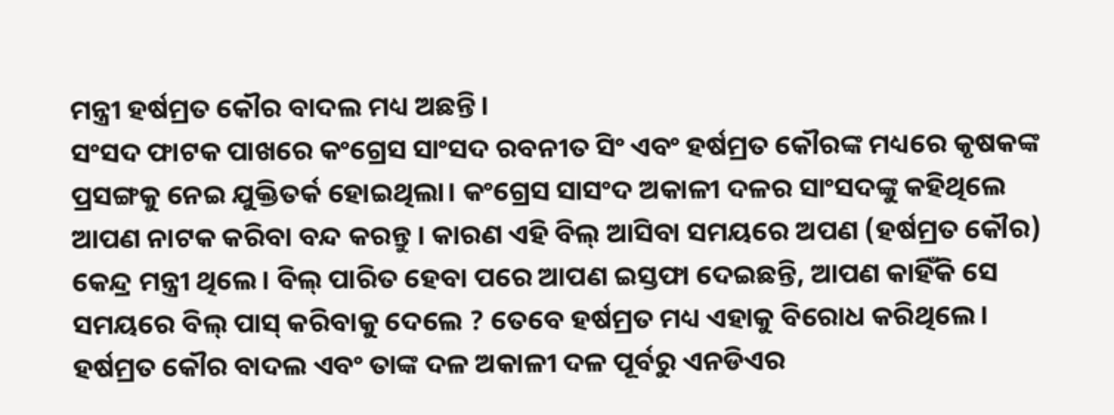ମନ୍ତ୍ରୀ ହର୍ଷମ୍ରତ କୌର ବାଦଲ ମଧ୍ୟ ଅଛନ୍ତି।
ସଂସଦ ଫାଟକ ପାଖରେ କଂଗ୍ରେସ ସାଂସଦ ରବନୀତ ସିଂ ଏବଂ ହର୍ଷମ୍ରତ କୌରଙ୍କ ମଧ୍ୟରେ କୃଷକଙ୍କ ପ୍ରସଙ୍ଗକୁ ନେଇ ଯୁକ୍ତିତର୍କ ହୋଇଥିଲା। କଂଗ୍ରେସ ସାସଂଦ ଅକାଳୀ ଦଳର ସାଂସଦଙ୍କୁ କହିଥିଲେ ଆପଣ ନାଟକ କରିବା ବନ୍ଦ କରନ୍ତୁ । କାରଣ ଏହି ବିଲ୍ ଆସିବା ସମୟରେ ଅପଣ (ହର୍ଷମ୍ରତ କୌର) କେନ୍ଦ୍ର ମନ୍ତ୍ରୀ ଥିଲେ। ବିଲ୍ ପାରିତ ହେବା ପରେ ଆପଣ ଇସ୍ତଫା ଦେଇଛନ୍ତି, ଆପଣ କାହିଁକି ସେ ସମୟରେ ବିଲ୍ ପାସ୍ କରିବାକୁ ଦେଲେ ? ତେବେ ହର୍ଷମ୍ରତ ମଧ୍ୟ ଏହାକୁ ବିରୋଧ କରିଥିଲେ।
ହର୍ଷମ୍ରତ କୌର ବାଦଲ ଏବଂ ତାଙ୍କ ଦଳ ଅକାଳୀ ଦଳ ପୂର୍ବରୁ ଏନଡିଏର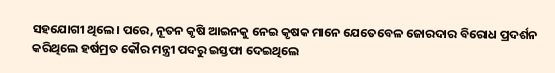ସହଯୋଗୀ ଥିଲେ। ପରେ, ନୂତନ କୃଷି ଆଇନକୁ ନେଇ କୃଷକ ମାନେ ଯେତେବେଳ ଜୋରଦାର ବିରୋଧ ପ୍ରଦର୍ଶନ କରିଥିଲେ ହର୍ଷମ୍ରତ କୌର ମନ୍ତ୍ରୀ ପଦରୁ ଇସ୍ତଫା ଦେଇଥିଲେ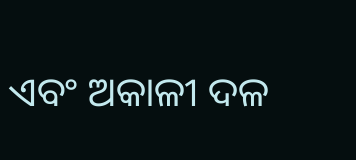ଏବଂ ଅକାଳୀ ଦଳ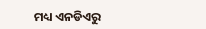ମଧ୍ୟ ଏନଡିଏରୁ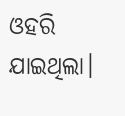ଓହରି ଯାଇଥିଲା।